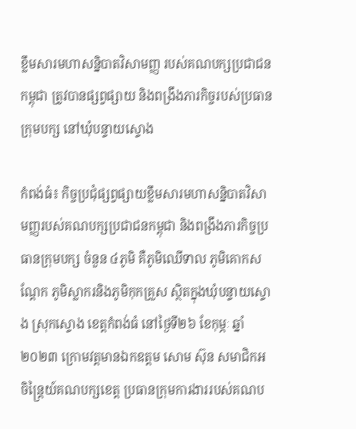ខ្លឹមសារមហាសន្និបាតវិសាមញ្ញ របស់គណបក្សប្រជាជនកម្ពុជា ត្រូវបានផ្សព្វផ្សាយ និងពង្រឹងភារកិច្ចរបស់ប្រធានក្រុមបក្ស នៅឃុំបន្ទាយស្ទោង

កំពង់ធំ៖ កិច្ចប្រជុំផ្សព្វផ្សាយខ្លឹមសារមហាសន្និបាតវិសាមញ្ញរបស់គណបក្សប្រជាជនកម្ពុជា និងពង្រឹងភារកិច្ចប្រធានក្រុមបក្ស ចំនួន ៤ភូមិ គឺភូមិឈើទាល ភូមិគោកសណ្តែក ភូមិស្លាករនិងភូមិកុកគ្រួស ស្ថិតក្នុងឃុំបន្ទាយស្ទោង ស្រុកស្ទោង ខេត្តកំពង់ធំ នៅថ្ងៃទី២៦ ខែកុម្ភៈ ឆ្នាំ២០២៣ ក្រោមវត្តមានឯកឧត្តម សោម ស៊ុន សមាជិកអចិន្ត្រៃយ៍គណបក្សខេត្ត ប្រធានក្រុមការងាររបស់គណប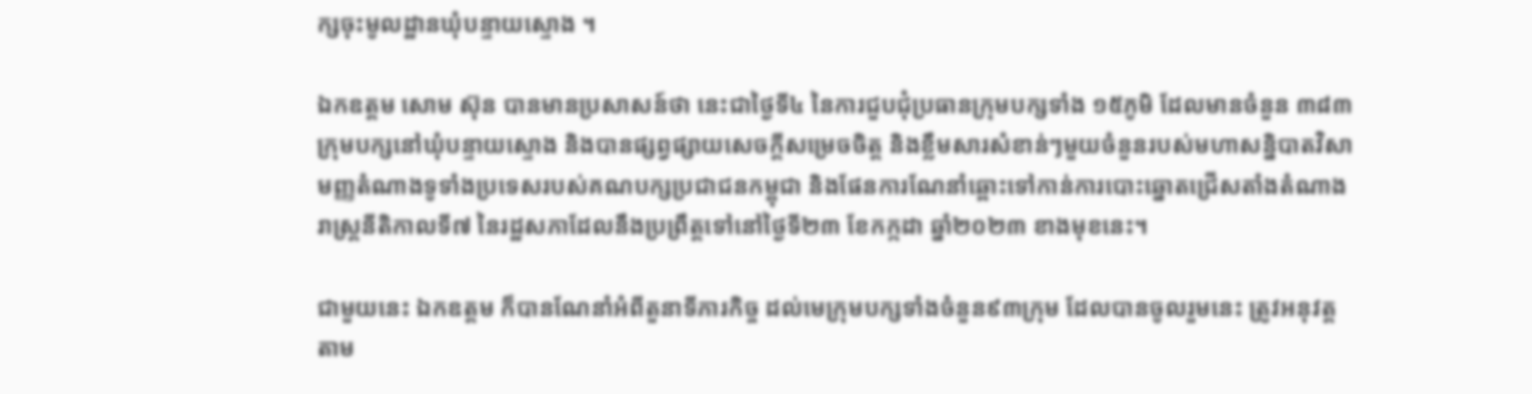ក្សចុះមូលដ្ឋានឃុំបន្ទាយស្ទោង ។

ឯកឧត្តម សោម ស៊ុន បានមានប្រសាសន៍ថា នេះជាថ្ងៃទី៤ នៃការជួបជុំប្រធានក្រុមបក្សទាំង ១៥ភូមិ ដែលមានចំនួន ៣៨៣ ក្រុមបក្សនៅឃុំបន្ទាយស្ទោង និងបានផ្សព្វផ្សាយសេចក្តីសម្រេចចិត្ត និងខ្លឹមសារសំខាន់ៗមួយចំនួនរបស់មហាសន្និបាតវិសាមញ្ញតំណាងទូទាំងប្រទេសរបស់គណបក្សប្រជាជនកម្ពុជា និងផែនការណែនាំឆ្ពោះទៅកាន់ការបោះឆ្នោតជ្រើសតាំងតំណាងរាស្ត្រនីតិកាលទី៧ នៃរដ្ឋសភាដែលនឹងប្រព្រឹត្តទៅនៅថ្ងៃទី២៣ ខែកក្កដា ឆ្នាំ២០២៣ ខាងមុខនេះ។

ជាមួយនេះ ឯកឧត្តម ក៏បានណែនាំអំពីតួនាទីភារកិច្ច ដល់មេក្រុមបក្សទាំងចំនួន៩៣ក្រុម ដែលបានចូលរួមនេះ ត្រូវអនុវត្តតាម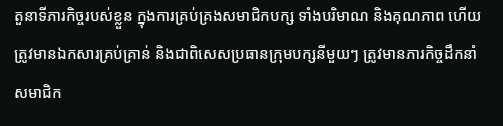តួនាទីភារកិច្ចរបស់ខ្លួន ក្នុងការគ្រប់គ្រងសមាជិកបក្ស ទាំងបរិមាណ និងគុណភាព ហើយត្រូវមានឯកសារគ្រប់គ្រាន់ និងជាពិសេសប្រធានក្រុមបក្សនីមួយៗ ត្រូវមានភារកិច្ចដឹកនាំសមាជិក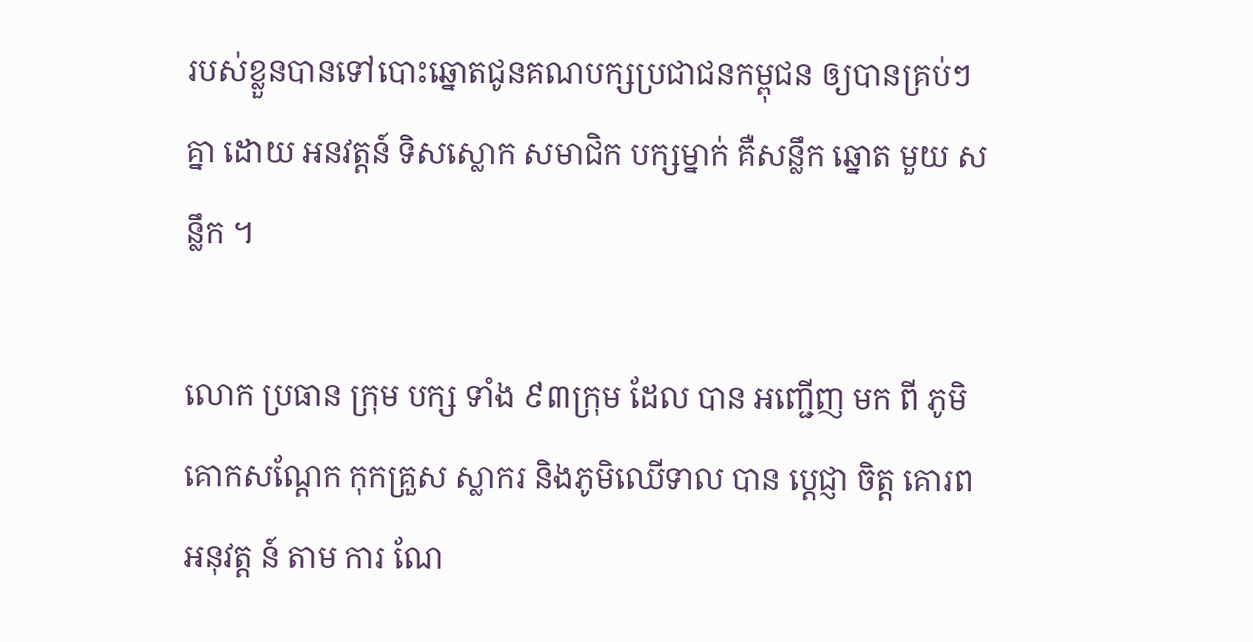របស់ខ្លួនបានទៅបោះឆ្នោតជូនគណបក្សប្រជាជនកម្ពុជន ឲ្យបានគ្រប់ៗគ្នា ដោយ អនវត្តន៍ ទិសស្លោក សមាជិក បក្សម្នាក់ គឺសន្លឹក ឆ្នោត មួយ សន្លឹក ។

លោក ប្រធាន ក្រុម បក្ស ទាំង ៩៣ក្រុម ដែល បាន អញ្ជើញ មក ពី ភូមិគោកសណ្តែក កុកគ្រួស ស្លាករ និងភូមិឈើទាល បាន ប្តេជ្ញា ចិត្ត គោរព អនុវត្ត ន៍ តាម ការ ណែ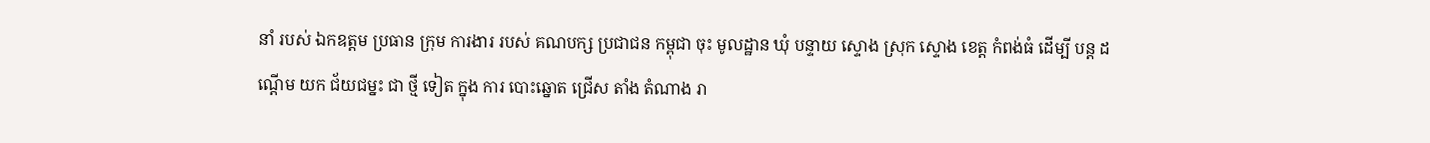នាំ របស់ ឯកឧត្ដម ប្រធាន ក្រុម ការងារ របស់ គណបក្ស ប្រជាជន កម្ពុជា ចុះ មូលដ្ឋាន ឃុំ បន្ទាយ ស្ទោង ស្រុក ស្ទោង ខេត្ត កំពង់ធំ ដេីម្បី បន្ត ដណ្ដើម យក ជ័យជម្នះ ជា ថ្មី ទៀត ក្នុង ការ បោះឆ្នោត ជ្រើស តាំង តំណាង រា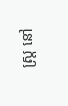ស្រ្ត នៅ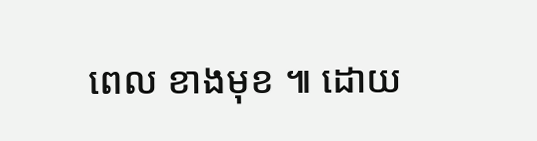ពេល ខាងមុខ ៕ ដោយ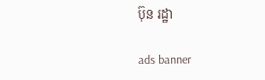ប៊ុន រដ្ឋា

ads banner